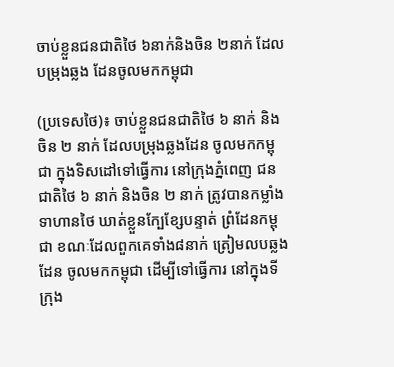ចាប់ខ្លួនជនជាតិថៃ ៦នាក់និងចិន ២នាក់ ដែលបម្រុងឆ្លង ដែនចូលមកកម្ពុជា

(ប្រទេសថៃ)៖ ចាប់ខ្លួនជនជាតិថៃ ៦ នាក់ និងចិន ២ នាក់ ដែលបម្រុងឆ្លងដែន ចូលមកកម្ពុជា ក្នុងទិសដៅទៅធ្វើការ នៅក្រុងភ្នំពេញ ជនជាតិថៃ ៦ នាក់ និងចិន ២ នាក់ ត្រូវបានកម្លាំងទាហានថៃ ឃាត់ខ្លួនក្បែខ្សែបន្ទាត់ ព្រំដែនកម្ពុជា ខណៈដែលពួកគេទាំង៨នាក់ ត្រៀមលបឆ្លងដែន ចូលមកកម្ពុជា ដើម្បីទៅធ្វើការ នៅក្នុងទីក្រុង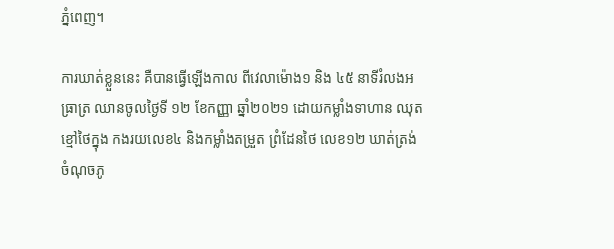ភ្នំពេញ។

ការឃាត់ខ្លួននេះ គឺបានធ្វើឡើងកាល ពីវេលាម៉ោង១ និង ៤៥ នាទីរំលងអធ្រាត្រ ឈានចូលថ្ងៃទី ១២ ខែកញ្ញា ឆ្នាំ២០២១ ដោយកម្លាំងទាហាន ឈុតខ្មៅថៃក្នុង កងរយលេខ៤ និងកម្លាំងតម្រួត ព្រំដែនថៃ លេខ១២ ឃាត់ត្រង់ចំណុចភូ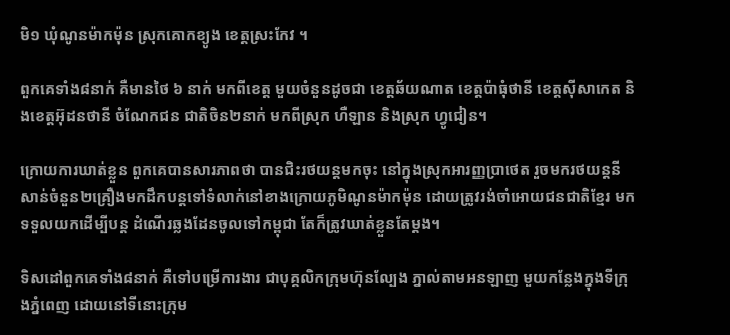មិ១ ឃុំណូនម៉ាកម៉ុន ស្រុកគោកខ្យូង ខេត្តស្រះកែវ ។

ពួកគេទាំង៨នាក់ គឺមានថៃ ៦ នាក់ មកពីខេត្ត មួយចំនួនដូចជា ខេត្តឆ័យណាត ខេត្តប៉ាធុំថានី ខេត្តស៊ីសាកេត និងខេត្តអ៊ុដនថានី ចំណែកជន ជាតិចិន២នាក់ មកពីស្រុក ហឺឡាន និងស្រុក ហ្វូជៀន។

ក្រោយការឃាត់ខ្លួន ពួកគេបានសារភាពថា បានជិះរថយន្តមកចុះ នៅក្នុងស្រុកអារញ្ញប្រាថេត រួចមករថយន្តនីសាន់ចំនួន២គ្រឿងមកដឹកបន្តទៅទំលាក់នៅខាងក្រោយភូមិណូនម៉ាកម៉ុន ដោយត្រូវរង់ចាំអោយជនជាតិខ្មែរ មកទទួលយកដើម្បីបន្ត ដំណើរឆ្លងដែនចូលទៅកម្ពុជា តែក៏ត្រូវឃាត់ខ្លួនតែម្តង។

ទិសដៅពួកគេទាំង៨នាក់ គឺទៅបម្រើការងារ ជាបុគ្គលិកក្រុមហ៊ុនល្បែង ភ្នាល់តាមអនឡាញ មួយកន្លែងក្នុងទីក្រុងភ្នំពេញ ដោយនៅទីនោះក្រុម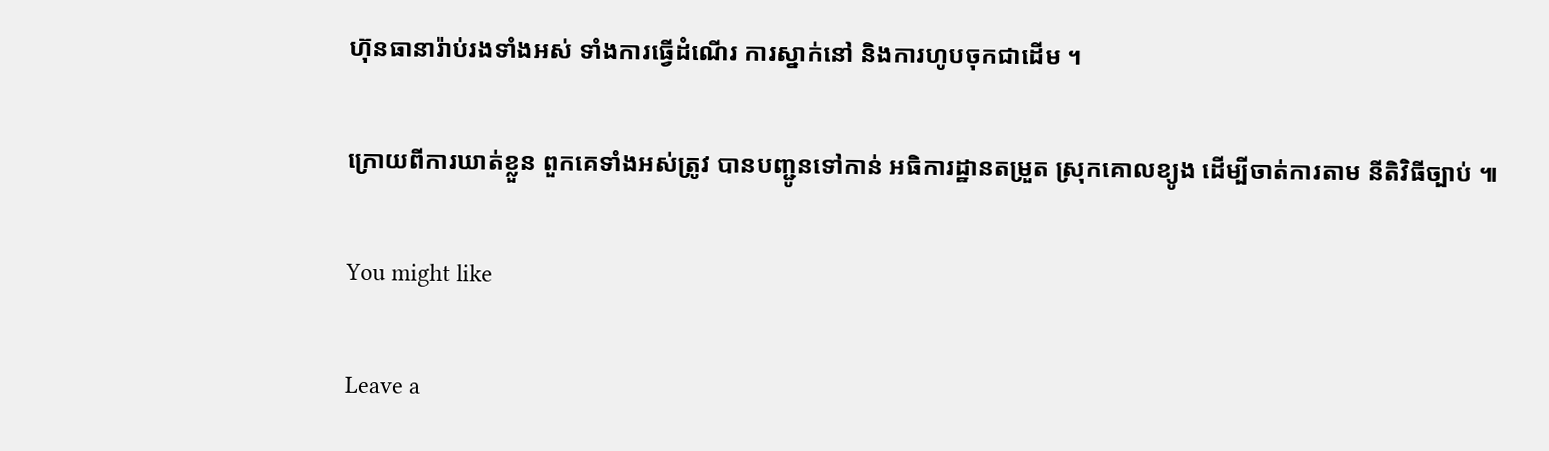ហ៊ុនធានារ៉ាប់រងទាំងអស់ ទាំងការធ្វើដំណើរ ការស្នាក់នៅ និងការហូបចុកជាដើម ។

ក្រោយពីការឃាត់ខ្លួន ពួកគេទាំងអស់ត្រូវ បានបញ្ជូនទៅកាន់ អធិការដ្ឋានតម្រួត ស្រុកគោលខ្យូង ដើម្បីចាត់ការតាម នីតិវិធីច្បាប់ ៕

You might like

Leave a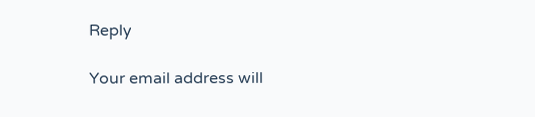Reply

Your email address will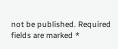not be published. Required fields are marked *